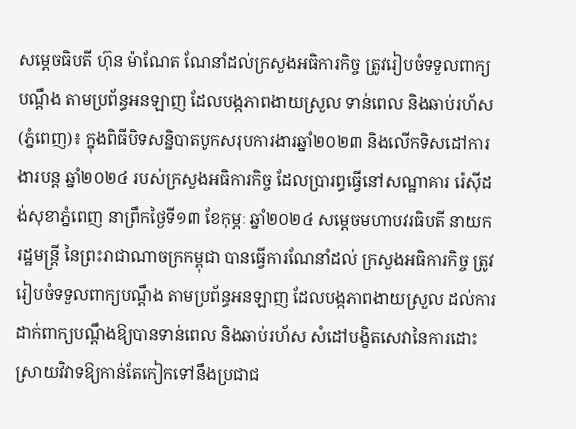សម្តេចធិបតី ហ៊ុន ម៉ាណែត ណែនាំដល់ក្រសួងអធិការកិច្ច ត្រូវរៀបចំទទួលពាក្យ បណ្តឹង តាមប្រព័ន្ធអនឡាញ ដែលបង្កភាពងាយស្រួល ទាន់ពេល និងឆាប់រហ័ស
(ភ្នំពេញ)៖ ក្នុងពិធីបិទសន្និបាតបូកសរុបការងារឆ្នាំ២០២៣ និងលើកទិសដៅការងារបន្ត ឆ្នាំ២០២៤ របស់ក្រសួងអធិការកិច្ច ដែលប្រារព្ធធ្វើនៅសណ្ឋាគារ រ៉េស៊ីដង់សុខាភ្នំពេញ នាព្រឹកថ្ងៃទី១៣ ខែកុម្ភៈ ឆ្នាំ២០២៤ សម្តេចមហាបវរធិបតី នាយករដ្ឋមន្ត្រី នៃព្រះរាជាណាចក្រកម្ពុជា បានធ្វើការណែនាំដល់ ក្រសួងអធិការកិច្ច ត្រូវរៀបចំទទួលពាក្យបណ្តឹង តាមប្រព័ន្ធអនឡាញ ដែលបង្កភាពងាយស្រួល ដល់ការដាក់ពាក្យបណ្តឹងឱ្យបានទាន់ពេល និងឆាប់រហ័ស សំដៅបង្ខិតសេវានៃការដោះស្រាយវិវាទឱ្យកាន់តែកៀកទៅនឹងប្រជាជ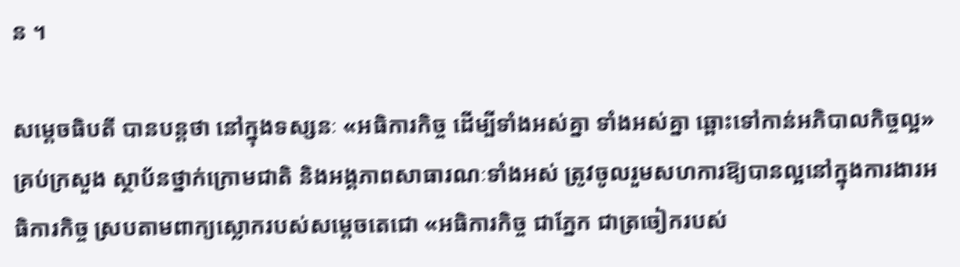ន ។

សម្តេចធិបតី បានបន្តថា នៅក្នុងទស្សនៈ «អធិការកិច្ច ដើម្បីទាំងអស់គ្នា ទាំងអស់គ្នា ឆ្ពោះទៅកាន់អភិបាលកិច្ចល្អ» គ្រប់ក្រសួង ស្ថាប័នថ្នាក់ក្រោមជាតិ និងអង្គភាពសាធារណៈទាំងអស់ ត្រូវចូលរួមសហការឱ្យបានល្អនៅក្នុងការងារអធិការកិច្ច ស្របតាមពាក្យស្លោករបស់សម្តេចតេជោ «អធិការកិច្ច ជាភ្នែក ជាត្រចៀករបស់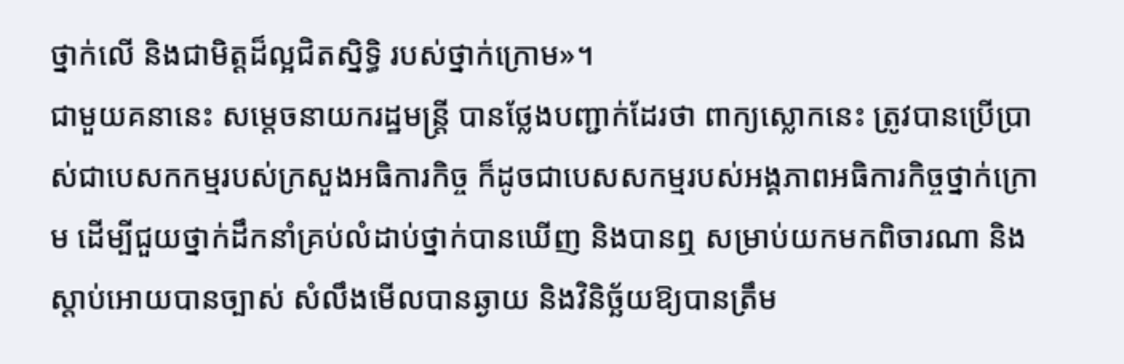ថ្នាក់លើ និងជាមិត្តដ៏ល្អជិតស្និទ្ធិ របស់ថ្នាក់ក្រោម»។
ជាមួយគនានេះ សម្តេចនាយករដ្ឋមន្ត្រី បានថ្លែងបញ្ជាក់ដែរថា ពាក្យស្លោកនេះ ត្រូវបានប្រើប្រាស់ជាបេសកកម្មរបស់ក្រសួងអធិការកិច្ច ក៏ដូចជាបេសសកម្មរបស់អង្គភាពអធិការកិច្ចថ្នាក់ក្រោម ដើម្បីជួយថ្នាក់ដឹកនាំគ្រប់លំដាប់ថ្នាក់បានឃើញ និងបានឮ សម្រាប់យកមកពិចារណា និងស្តាប់អោយបានច្បាស់ សំលឹងមើលបានឆ្ងាយ និងវិនិច្ឆ័យឱ្យបានត្រឹម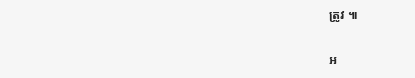ត្រូវ ៕

អ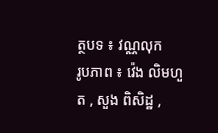ត្ថបទ ៖ វណ្ណលុក
រូបភាព ៖ វ៉េង លិមហួត , សួង ពិសិដ្ឋ ,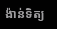ង៉ាន់ទិត្យ